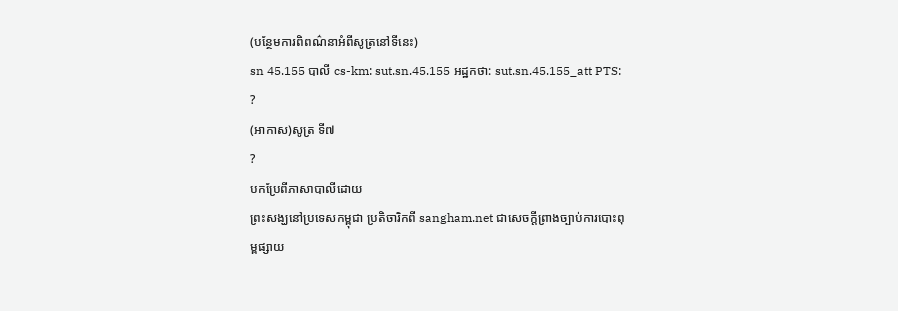(បន្ថែមការពិពណ៌នាអំពីសូត្រនៅទីនេះ)
sn 45.155 បាលី cs-km: sut.sn.45.155 អដ្ឋកថា: sut.sn.45.155_att PTS: ?
(អាកាស)សូត្រ ទី៧
?
បកប្រែពីភាសាបាលីដោយ
ព្រះសង្ឃនៅប្រទេសកម្ពុជា ប្រតិចារិកពី sangham.net ជាសេចក្តីព្រាងច្បាប់ការបោះពុម្ពផ្សាយ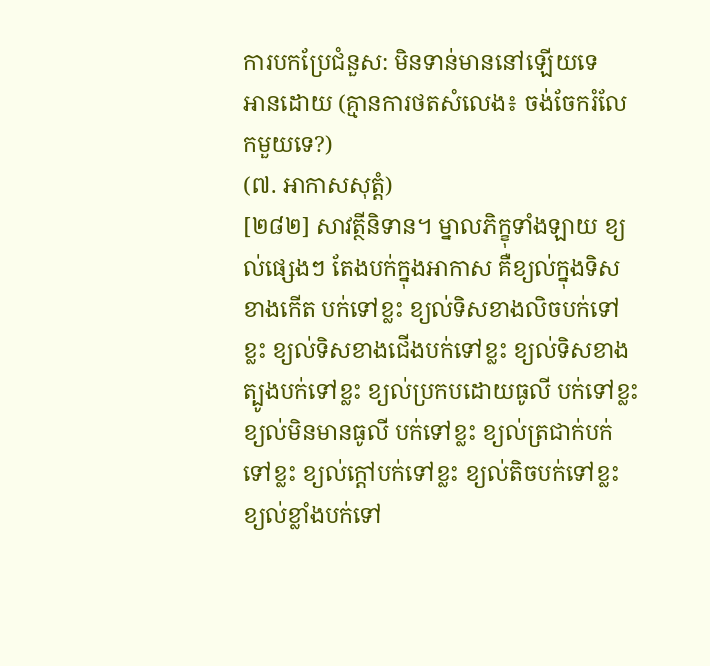ការបកប្រែជំនួស: មិនទាន់មាននៅឡើយទេ
អានដោយ (គ្មានការថតសំលេង៖ ចង់ចែករំលែកមួយទេ?)
(៧. អាកាសសុត្តំ)
[២៨២] សាវត្ថីនិទាន។ ម្នាលភិក្ខុទាំងឡាយ ខ្យល់ផ្សេងៗ តែងបក់ក្នុងអាកាស គឺខ្យល់ក្នុងទិសខាងកើត បក់ទៅខ្លះ ខ្យល់ទិសខាងលិចបក់ទៅខ្លះ ខ្យល់ទិសខាងជើងបក់ទៅខ្លះ ខ្យល់ទិសខាងត្បូងបក់ទៅខ្លះ ខ្យល់ប្រកបដោយធូលី បក់ទៅខ្លះ ខ្យល់មិនមានធូលី បក់ទៅខ្លះ ខ្យល់ត្រជាក់បក់ទៅខ្លះ ខ្យល់ក្តៅបក់ទៅខ្លះ ខ្យល់តិចបក់ទៅខ្លះ ខ្យល់ខ្លាំងបក់ទៅ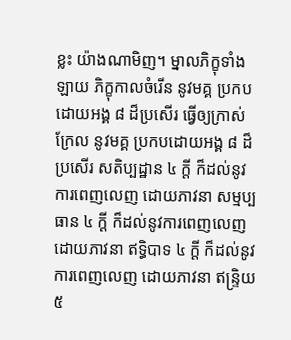ខ្លះ យ៉ាងណាមិញ។ ម្នាលភិក្ខុទាំងឡាយ ភិក្ខុកាលចំរើន នូវមគ្គ ប្រកបដោយអង្គ ៨ ដ៏ប្រសើរ ធ្វើឲ្យក្រាស់ក្រែល នូវមគ្គ ប្រកបដោយអង្គ ៨ ដ៏ប្រសើរ សតិប្បដ្ឋាន ៤ ក្តី ក៏ដល់នូវការពេញលេញ ដោយភាវនា សម្មប្បធាន ៤ ក្តី ក៏ដល់នូវការពេញលេញ ដោយភាវនា ឥទ្ធិបាទ ៤ ក្តី ក៏ដល់នូវការពេញលេញ ដោយភាវនា ឥន្ទ្រិយ ៥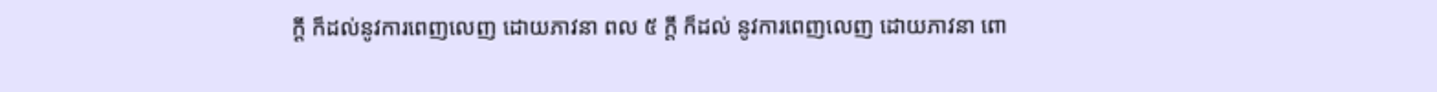ក្តី ក៏ដល់នូវការពេញលេញ ដោយភាវនា ពល ៥ ក្តី ក៏ដល់ នូវការពេញលេញ ដោយភាវនា ពោ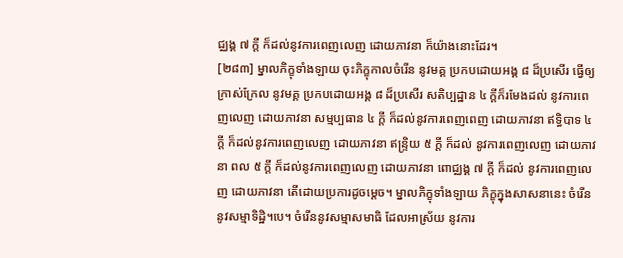ជ្ឈង្គ ៧ ក្តី ក៏ដល់នូវការពេញលេញ ដោយភាវនា ក៏យ៉ាងនោះដែរ។
[២៨៣] ម្នាលភិក្ខុទាំងឡាយ ចុះភិក្ខុកាលចំរើន នូវមគ្គ ប្រកបដោយអង្គ ៨ ដ៏ប្រសើរ ធ្វើឲ្យក្រាស់ក្រែល នូវមគ្គ ប្រកបដោយអង្គ ៨ ដ៏ប្រសើរ សតិប្បដ្ឋាន ៤ ក្តីក៏រមែងដល់ នូវការពេញលេញ ដោយភាវនា សម្មប្បធាន ៤ ក្តី ក៏ដល់នូវការពេញពេញ ដោយភាវនា ឥទ្ធិបាទ ៤ ក្តី ក៏ដល់នូវការពេញលេញ ដោយភាវនា ឥន្ទ្រិយ ៥ ក្តី ក៏ដល់ នូវការពេញលេញ ដោយភាវនា ពល ៥ ក្តី ក៏ដល់នូវការពេញលេញ ដោយភាវនា ពោជ្ឈង្គ ៧ ក្តី ក៏ដល់ នូវការពេញលេញ ដោយភាវនា តើដោយប្រការដូចម្តេច។ ម្នាលភិក្ខុទាំងឡាយ ភិក្ខុក្នុងសាសនានេះ ចំរើន នូវសម្មាទិដ្ឋិ។បេ។ ចំរើននូវសម្មាសមាធិ ដែលអាស្រ័យ នូវការ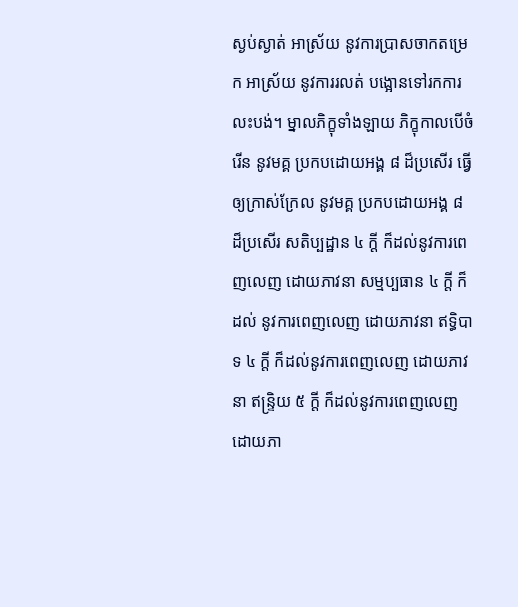ស្ងប់ស្ងាត់ អាស្រ័យ នូវការប្រាសចាកតម្រេក អាស្រ័យ នូវការរលត់ បង្អោនទៅរកការលះបង់។ ម្នាលភិក្ខុទាំងឡាយ ភិក្ខុកាលបើចំរើន នូវមគ្គ ប្រកបដោយអង្គ ៨ ដ៏ប្រសើរ ធ្វើឲ្យក្រាស់ក្រែល នូវមគ្គ ប្រកបដោយអង្គ ៨ ដ៏ប្រសើរ សតិប្បដ្ឋាន ៤ ក្តី ក៏ដល់នូវការពេញលេញ ដោយភាវនា សម្មប្បធាន ៤ ក្តី ក៏ដល់ នូវការពេញលេញ ដោយភាវនា ឥទ្ធិបាទ ៤ ក្តី ក៏ដល់នូវការពេញលេញ ដោយភាវនា ឥន្ទ្រិយ ៥ ក្តី ក៏ដល់នូវការពេញលេញ ដោយភា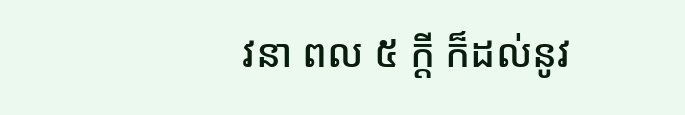វនា ពល ៥ ក្តី ក៏ដល់នូវ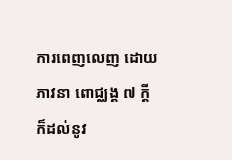ការពេញលេញ ដោយភាវនា ពោជ្ឈង្គ ៧ ក្តី ក៏ដល់នូវ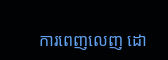ការពេញលេញ ដោ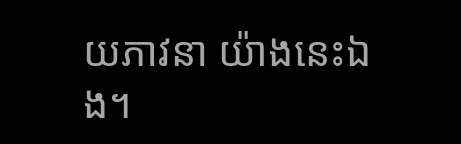យភាវនា យ៉ាងនេះឯង។